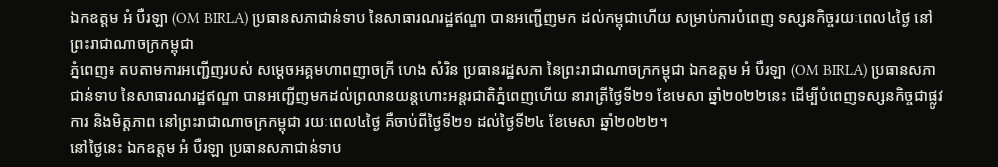ឯកឧត្តម អំ បឺរឡា (OM BIRLA) ប្រធានសភាជាន់ទាប នៃសាធារណរដ្ឋឥណ្ឌា បានអញ្ជើញមក ដល់កម្ពុជាហើយ សម្រាប់ការបំពេញ ទស្សនកិច្ចរយៈពេល៤ថ្ងៃ នៅព្រះរាជាណាចក្រកម្ពុជា
ភ្នំពេញ៖ តបតាមការអញ្ជើញរបស់ សម្តេចអគ្គមហាពញាចក្រី ហេង សំរិន ប្រធានរដ្ឋសភា នៃព្រះរាជាណាចក្រកម្ពុជា ឯកឧត្តម អំ បឺរឡា (OM BIRLA) ប្រធានសភាជាន់ទាប នៃសាធារណរដ្ឋឥណ្ឌា បានអញ្ជើញមកដល់ព្រលានយន្តហោះអន្តរជាតិភ្នំពេញហើយ នារាត្រីថ្ងៃទី២១ ខែមេសា ឆ្នាំ២០២២នេះ ដើម្បីបំពេញទស្សនកិច្ចជាផ្លូវការ និងមិត្តភាព នៅព្រះរាជាណាចក្រកម្ពុជា រយៈពេល៤ថ្ងៃ គឺចាប់ពីថ្ងៃទី២១ ដល់ថ្ងៃទី២៤ ខែមេសា ឆ្នាំ២០២២។
នៅថ្ងៃនេះ ឯកឧត្តម អំ បឺរឡា ប្រធានសភាជាន់ទាប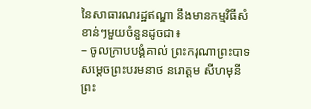នៃសាធារណរដ្ឋឥណ្ឌា នឹងមានកម្មវិធីសំខាន់ៗមួយចំនួនដូចជា៖
– ចូលក្រាបបង្គំគាល់ ព្រះករុណាព្រះបាទសម្តេចព្រះបរមនាថ នរោត្តម សីហមុនី ព្រះ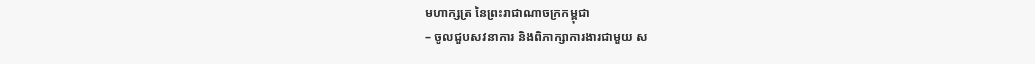មហាក្សត្រ នៃព្រះរាជាណាចក្រកម្ពុជា
– ចូលជួបសវនាការ និងពិភាក្សាការងារជាមួយ ស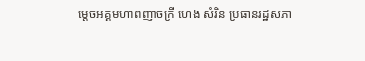ម្តេចអគ្គមហាពញាចក្រី ហេង សំរិន ប្រធានរដ្ឋសភា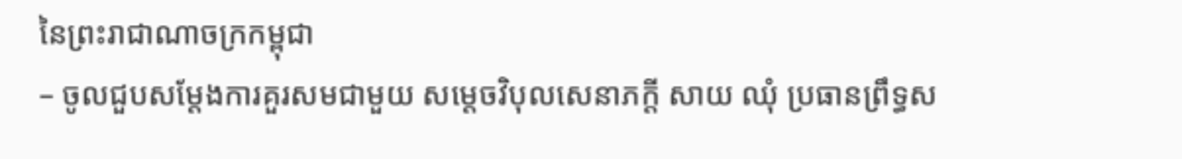នៃព្រះរាជាណាចក្រកម្ពុជា
– ចូលជួបសម្តែងការគួរសមជាមួយ សម្តេចវិបុលសេនាភក្តី សាយ ឈុំ ប្រធានព្រឹទ្ធស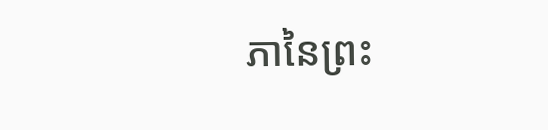ភានៃព្រះ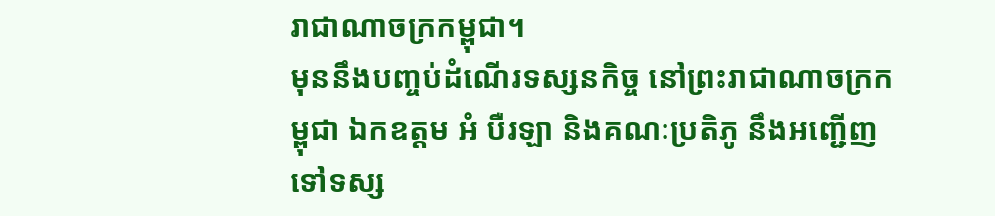រាជាណាចក្រកម្ពុជា។
មុននឹងបញ្ចប់ដំណើរទស្សនកិច្ច នៅព្រះរាជាណាចក្រកម្ពុជា ឯកឧត្តម អំ បឺរឡា និងគណៈប្រតិភូ នឹងអញ្ជើញទៅទស្ស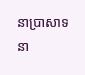នាប្រាសាទនា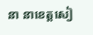នា នាខេត្តសៀ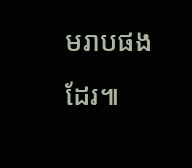មរាបផងដែរ៕